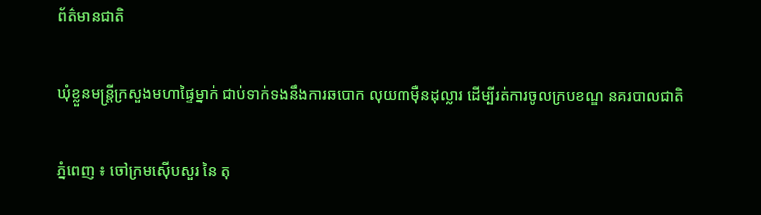ព័ត៌មានជាតិ

ឃុំខ្លួនមន្ត្រីក្រសួងមហាផ្ទៃម្នាក់ ជាប់ទាក់ទងនឹងការឆបោក លុយ៣ម៉ឺនដុល្លារ ដើម្បីរត់ការចូលក្របខណ្ឌ នគរបាលជាតិ

ភ្នំពេញ ៖ ចៅក្រមស៊ើបសួរ នៃ តុ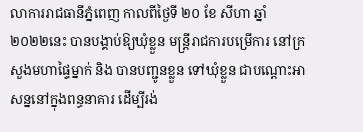លាការរាជធានីភ្នំពេញ កាលពីថ្ងៃទី ២០ ខែ សីហា ឆ្នាំ ២០២២នេះ បានបង្គាប់ឱ្យឃុំខ្លួន មន្រ្តីរាជការបម្រើការ នៅក្រសួងមហាផ្ទៃម្នាក់ និង បានបញ្ជូនខ្លួន ទៅឃុំខ្លួន ជាបណ្តោះអាសន្ននៅក្នុងពន្ធនាគារ ដើម្បីរង់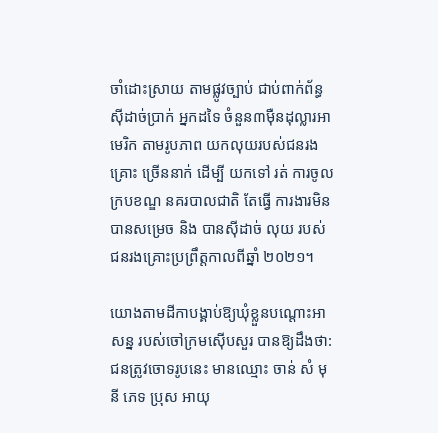ចាំដោះស្រាយ តាមផ្លូវច្បាប់ ជាប់ពាក់ព័ន្ធស៊ីដាច់ប្រាក់ អ្នកដទៃ ចំនួន៣ម៉ឺនដុល្លារអាមេរិក តាមរូបភាព យកលុយរបស់ជនរងគ្រោះ ច្រើននាក់ ដើម្បី យកទៅ រត់ ការចូល ក្របខណ្ឌ នគរបាលជាតិ តែធ្វើ ការងារមិនបានសម្រេច និង បានស៊ីដាច់ លុយ របស់ជនរងគ្រោះប្រព្រឹត្តកាលពីឆ្នាំ ២០២១។

យោងតាមដីកាបង្គាប់ឱ្យឃុំខ្លួនបណ្ដោះអាសន្ន របស់ចៅក្រមស៊ើបសួរ បានឱ្យដឹងថា: ជនត្រូវចោទរូបនេះ មានឈ្មោះ ចាន់ សំ មុនី ភេទ ប្រុស អាយុ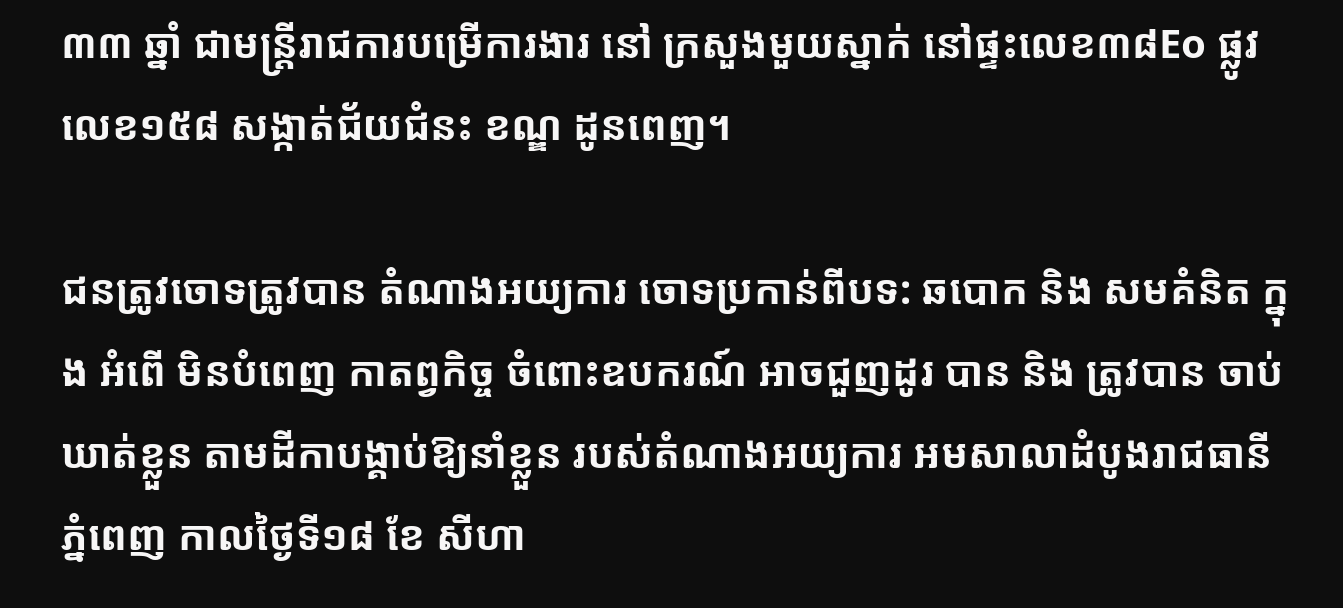៣៣ ឆ្នាំ ជាមន្ត្រីរាជការបម្រើការងារ នៅ ក្រសួងមួយស្នាក់ នៅផ្ទះលេខ៣៨Eo ផ្លូវលេខ១៥៨ សង្កាត់ជ័យជំនះ ខណ្ឌ ដូនពេញ។

ជនត្រូវចោទត្រូវបាន តំណាងអយ្យការ ចោទប្រកាន់ពីបទ: ឆបោក និង សមគំនិត ក្នុង អំពើ មិនបំពេញ កាតព្វកិច្ច ចំពោះឧបករណ៍ អាចជួញដូរ បាន និង ត្រូវបាន ចាប់ឃាត់ខ្លួន តាមដីកាបង្គាប់ឱ្យនាំខ្លួន របស់តំណាងអយ្យការ អមសាលាដំបូងរាជធានីភ្នំពេញ កាលថ្ងៃទី១៨ ខែ សីហា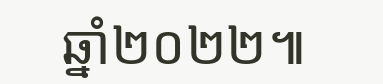ឆ្នាំ២០២២៕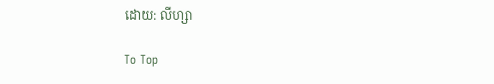ដោយ: លីហ្សា

To Top